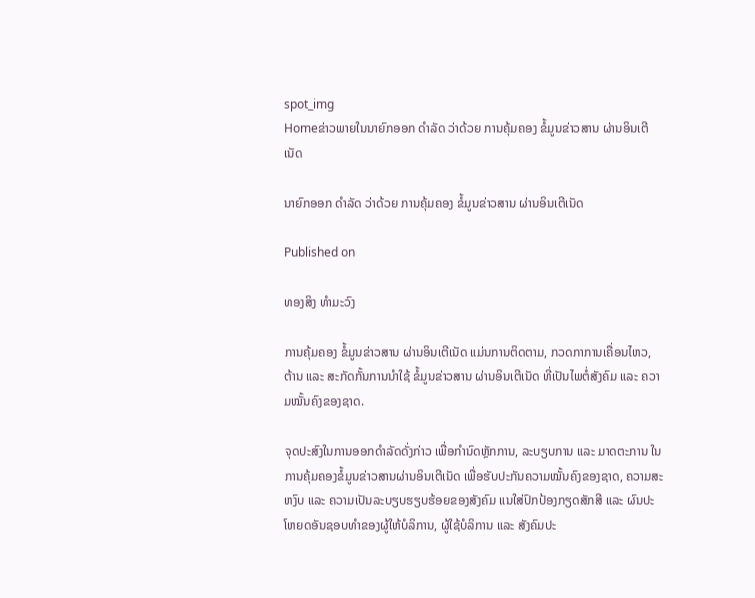spot_img
Homeຂ່າວພາຍໃນນາຍົກອອກ ດໍາລັດ ວ່າດ້ວຍ ການຄຸ້ມຄອງ ຂໍ້ມູນຂ່າວສານ ຜ່ານອິນເຕີເນັດ

ນາຍົກອອກ ດໍາລັດ ວ່າດ້ວຍ ການຄຸ້ມຄອງ ຂໍ້ມູນຂ່າວສານ ຜ່ານອິນເຕີເນັດ

Published on

ທອງສິງ ທຳມະວົງ

ການຄຸ້ມຄອງ ຂໍ້ມູນຂ່າວສານ ຜ່ານອິນເຕີເນັດ ແມ່ນການຕິດຕາມ, ກວດກາການເຄື່ອນໄຫວ, ຕ້ານ ແລະ ສະກັດກັ້ນການນໍາໃຊ້ ຂໍ້ມູນຂ່າວສານ ຜ່ານອິນເຕີເນັດ ທີ່ເປັນໄພຕໍ່ສັງຄົມ ແລະ ຄວາມໝັ້ນຄົງຂອງຊາດ.

ຈຸດປະສົງໃນການອອກດໍາລັດດັ່ງກ່າວ ເພື່ອກໍານົດຫຼັກການ, ລະບຽບການ ແລະ ມາດຕະການ ໃນການຄຸ້ມຄອງຂໍ້ມູນຂ່າວສານຜ່ານອິນເຕີເນັດ ເພື່ອຮັບປະກັນຄວາມໝັ້ນຄົງຂອງຊາດ, ຄວາມສະຫງົບ ແລະ ຄວາມເປັນລະບຽບຮຽບຮ້ອຍຂອງສັງຄົມ ແນໃສ່ປົກປ້ອງກຽດສັກສີ ແລະ ຜົນປະໂຫຍດອັນຊອບທໍາຂອງຜູ້ໃຫ້ບໍລິການ, ຜູ້ໃຊ້ບໍລິການ ແລະ ສັງຄົມປະ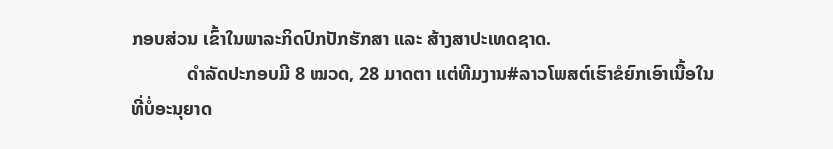ກອບສ່ວນ ເຂົ້າໃນພາລະກິດປົກປັກຮັກສາ ແລະ ສ້າງສາປະເທດຊາດ.
            ດໍາລັດປະກອບມີ 8 ໝວດ, 28 ມາດຕາ ແຕ່ທີມງານ#ລາວໂພສຕ໌ເຮົາຂໍຍົກເອົາເນື້ອໃນທີ່ບໍ່ອະນຸຍາດ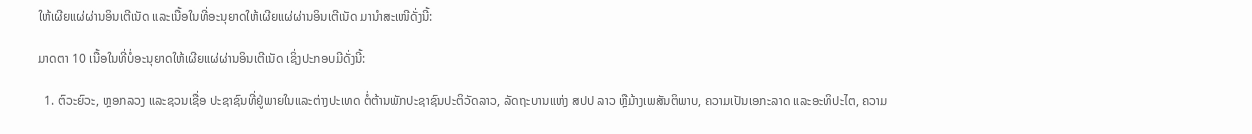ໃຫ້ເຜີຍແຜ່ຜ່ານອິນເຕີເນັດ ແລະເນື້ອໃນທີ່ອະນຸຍາດໃຫ້ເຜີຍແຜ່ຜ່ານອິນເຕີເນັດ ມານຳສະເໜີດັ່ງນີ້:

ມາດຕາ 10 ເນື້ອໃນທີ່ບໍ່ອະນຸຍາດໃຫ້ເຜີຍແຜ່ຜ່ານອິນເຕີເນັດ ເຊິ່ງປະກອບມີດັ່ງນີ້:

  1. ຕົວະຍົວະ, ຫຼອກລວງ ແລະຊວນເຊື່ອ ປະຊາຊົນທີ່ຢູ່ພາຍໃນແລະຕ່າງປະເທດ ຕໍ່ຕ້ານພັກປະຊາຊົນປະຕິວັດລາວ, ລັດຖະບານແຫ່ງ ສປປ ລາວ ຫຼືມ້າງເພສັນຕິພາບ, ຄວາມເປັນເອກະລາດ ແລະອະທິປະໄຕ, ຄວາມ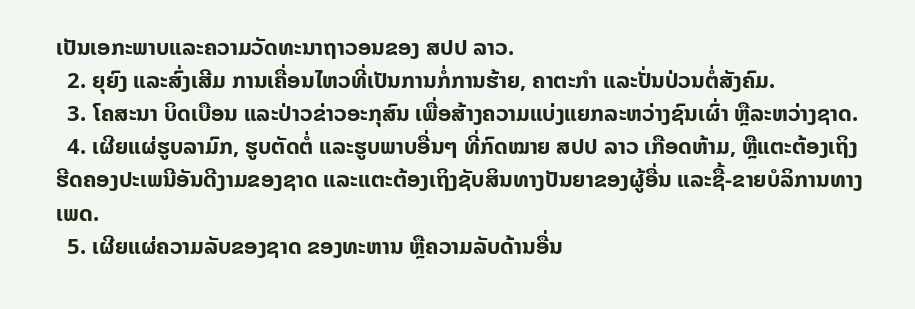ເປັນເອກະພາບແລະຄວາມວັດທະນາຖາວອນຂອງ ສປປ ລາວ.
  2. ຍຸຍົງ ແລະສົ່ງເສີມ ການເຄື່ອນໄຫວທີ່ເປັນການກໍ່ການຮ້າຍ, ຄາຕະກຳ ແລະປັ່ນປ່ວນຕໍ່ສັງຄົມ.
  3. ໂຄສະນາ ບິດເບືອນ ແລະປ່າວຂ່າວອະກຸສົນ ເພື່ອສ້າງຄວາມແບ່ງແຍກລະຫວ່າງຊົນເຜົ່າ ຫຼືລະຫວ່າງຊາດ.
  4. ເຜີຍແຜ່ຮູບລາມົກ, ຮູບຕັດຕໍ່ ແລະຮູບພາບອື່ນໆ ທີ່ກົດໝາຍ ສປປ ລາວ ເກືອດຫ້າມ, ຫຼືແຕະຕ້ອງເຖິງຮີດຄອງປະເພນີອັນດີງາມຂອງຊາດ ແລະແຕະຕ້ອງເຖິງຊັບສິນທາງປັນຍາຂອງຜູ້ອື່ນ ແລະຊື້-ຂາຍບໍລິການທາງເພດ.
  5. ເຜີຍແຜ່ຄວາມລັບຂອງຊາດ ຂອງທະຫານ ຫຼືຄວາມລັບດ້ານອື່ນ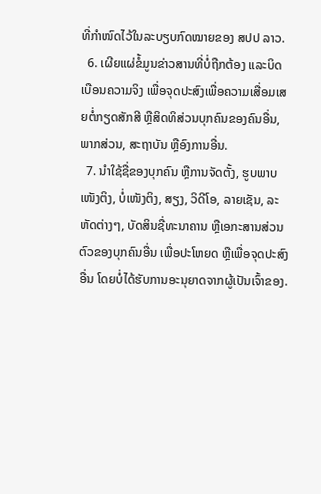ທີ່ກຳໜົດໄວ້ໃນລະບຽບກົດໝາຍຂອງ ສປປ ລາວ.
  6. ເຜີຍແຜ່ຂໍ້ມູນຂ່າວສານທີ່ບໍ່ຖືກຕ້ອງ ແລະບິດເບືອນຄວາມຈິງ ເພື່ອຈຸດປະສົງເພື່ອຄວາມເສື່ອມເສຍຕໍ່ກຽດສັກສີ ຫຼືສິດທິສ່ວນບຸກຄົນຂອງຄົນອື່ນ, ພາກສ່ວນ, ສະຖາບັນ ຫຼືອົງການອື່ນ.
  7. ນຳໃຊ້ຊື່ຂອງບຸກຄົນ ຫຼືການຈັດຕັ້ງ, ຮູບພາບເໜັງຕິງ, ບໍ່ເໜັງຕິງ, ສຽງ, ວິດີໂອ, ລາຍເຊັນ, ລະຫັດຕ່າງໆ, ບັດສິນຊື່ທະນາຄານ ຫຼືເອກະສານສ່ວນຕົວຂອງບຸກຄົນອື່ນ ເພື່ອປະໂຫຍດ ຫຼືເພື່ອຈຸດປະສົງອື່ນ ໂດຍບໍ່ໄດ້ຮັບການອະນຸຍາດຈາກຜູ້ເປັນເຈົ້າຂອງ.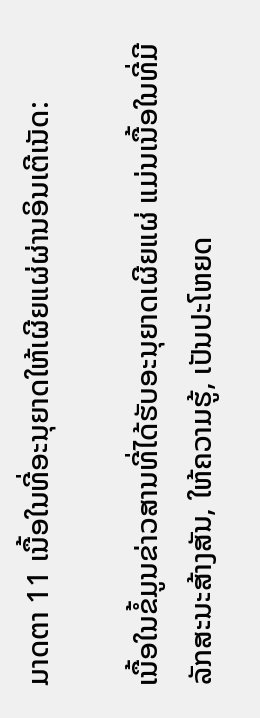ມາດຕາ 11 ເນື້ອໃນທີ່ອະນຸຍາດໃຫ້ເຜີຍແຜ່ຜ່ານອິນເຕີເນັດ:

ເນື້ອໃນຂໍ້ມູນຂ່າວສານທີ່ໄດ້ຮັບອະນຸຍາດເຜີຍແຜ່ ແມ່ນເນື້ອໃນທີ່ມີລັກສະນະສ້າງສັນ, ໃຫ້ຄວາມຮູ້, ເປັນປະໂຫຍດ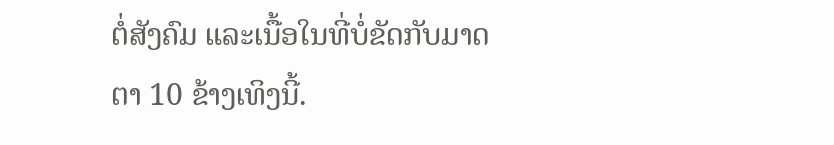ຕໍ່ສັງຄົມ ແລະເນື້ອໃນທີ່ບໍ່ຂັດກັບມາດຕາ 10 ຂ້າງເທິງນີ້.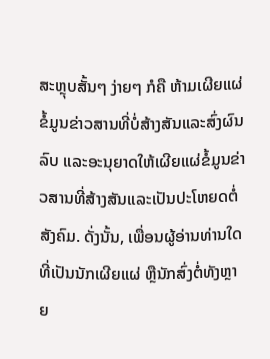ສະຫຼຸບສັ້ນໆ ງ່າຍໆ ກໍຄື ຫ້າມເຜີຍແຜ່ຂໍ້ມູນຂ່າວສານທີ່ບໍ່ສ້າງສັນແລະສົ່ງຜົນລົບ ແລະອະນຸຍາດໃຫ້ເຜີຍແຜ່ຂໍ້ມູນຂ່າວສານທີ່ສ້າງສັນແລະເປັນປະໂຫຍດຕໍ່ສັງຄົມ. ດັ່ງນັ້ນ, ເພື່ອນຜູ້ອ່ານທ່ານໃດທີ່ເປັນນັກເຜີຍແຜ່ ຫຼືນັກສົ່ງຕໍ່ທັງຫຼາຍ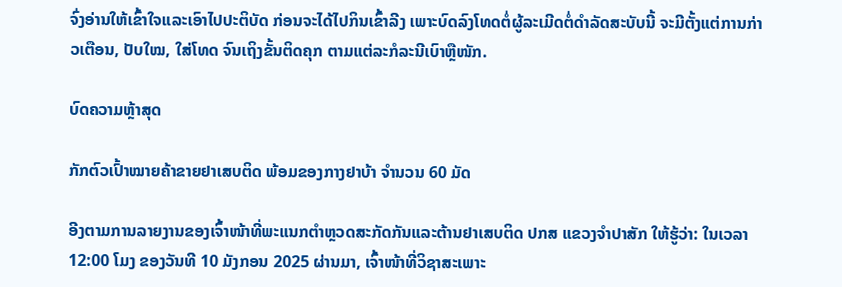ຈົ່ງອ່ານໃຫ້ເຂົ້າໃຈແລະເອົາໄປປະຕິບັດ ກ່ອນຈະໄດ້ໄປກິນເຂົ້າລີງ ເພາະບົດລົງໂທດຕໍ່ຜູ້ລະເມີດຕໍ່ດຳລັດສະບັບນີ້ ຈະມີຕັ້ງແຕ່ການກ່າວເຕືອນ, ປັບໃໝ, ໃສ່ໂທດ ຈົນເຖິງຂັ້ນຕິດຄຸກ ຕາມແຕ່ລະກໍລະນີເບົາຫຼືໜັກ.

ບົດຄວາມຫຼ້າສຸດ

ກັກຕົວເປົ້າໝາຍຄ້າຂາຍຢາເສບຕິດ ພ້ອມຂອງກາງຢາບ້າ ຈຳນວນ 60 ມັດ

ອີງຕາມການລາຍງານຂອງເຈົ້າໜ້າທີ່ພະແນກຕຳຫຼວດສະກັດກັນແລະຕ້ານຢາເສບຕິດ ປກສ ແຂວງຈຳປາສັກ ໃຫ້ຮູ້ວ່າ: ໃນເວລາ 12:00 ໂມງ ຂອງວັນທີ 10 ມັງກອນ 2025 ຜ່ານມາ, ເຈົ້າໜ້າທີ່ວິຊາສະເພາະ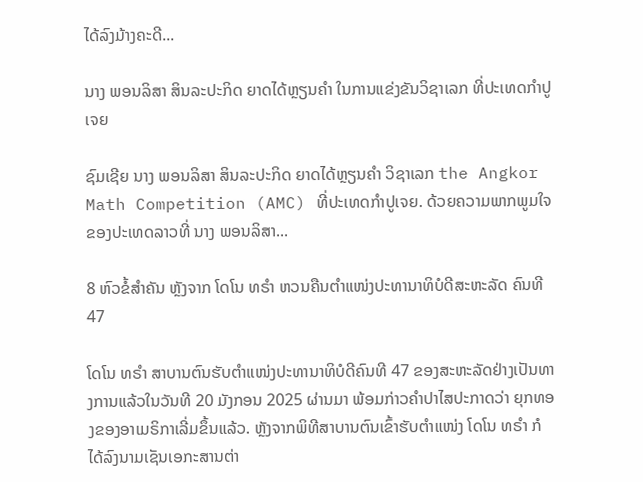ໄດ້ລົງມ້າງຄະດີ...

ນາງ ພອນລິສາ ສິນລະປະກິດ ຍາດໄດ້ຫຼຽນຄໍາ ໃນການແຂ່ງຂັນວິຊາເລກ ທີ່ປະເທດກໍາປູເຈຍ

ຊົມເຊີຍ ນາງ ພອນລິສາ ສິນລະປະກິດ ຍາດໄດ້ຫຼຽນຄໍາ ວິຊາເລກ the Angkor Math Competition (AMC) ທີ່ປະເທດກໍາປູເຈຍ. ດ້ວຍຄວາມພາກພູມໃຈຂອງປະເທດລາວທີ່ ນາງ ພອນລິສາ...

8 ຫົວຂໍ້ສຳຄັນ ຫຼັງຈາກ ໂດໂນ ທຣຳ ຫວນຄືນຕຳແໜ່ງປະທານາທິບໍດີສະຫະລັດ ຄົນທີ 47

ໂດໂນ ທຣຳ ສາບານຕົນຮັບຕຳແໜ່ງປະທານາທິບໍດີຄົນທີ 47 ຂອງສະຫະລັດຢ່າງເປັນທາງການແລ້ວໃນວັນທີ 20 ມັງກອນ 2025 ຜ່ານມາ ພ້ອມກ່າວຄຳປາໄສປະກາດວ່າ ຍຸກທອງຂອງອາເມຣິກາເລີ່ມຂຶ້ນແລ້ວ. ຫຼັງຈາກພິທີສາບານຕົນເຂົ້າຮັບຕຳແໜ່ງ ໂດໂນ ທຣຳ ກໍໄດ້ລົງນາມເຊັນເອກະສານຕ່າ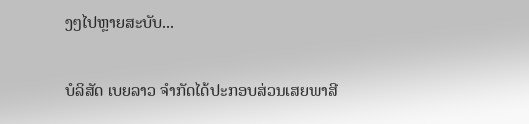ງໆໄປຫຼາຍສະບັບ...

ບໍລິສັດ ເບຍລາວ ຈຳກັດໄດ້ປະກອບສ່ວນເສຍພາສີ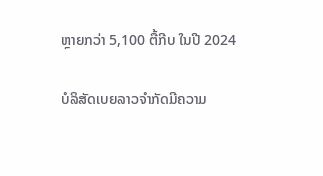ຫຼາຍກວ່າ 5,100 ຕື້ກີບ ໃນປີ 2024

ບໍລິສັດເບຍລາວຈຳກັດມີຄວາມ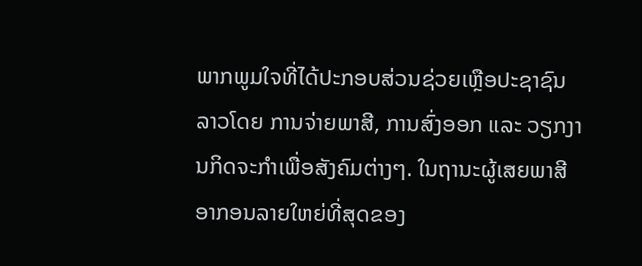ພາກພູມໃຈທີ່ໄດ້ປະກອບສ່ວນຊ່ວຍເຫຼືອປະຊາຊົນລາວໂດຍ ການຈ່າຍພາສີ, ການສົ່ງອອກ ແລະ ວຽກງານກິດຈະກຳເພື່ອສັງຄົມຕ່າງໆ. ໃນຖານະຜູ້ເສຍພາສີອາກອນລາຍໃຫຍ່ທີ່ສຸດຂອງ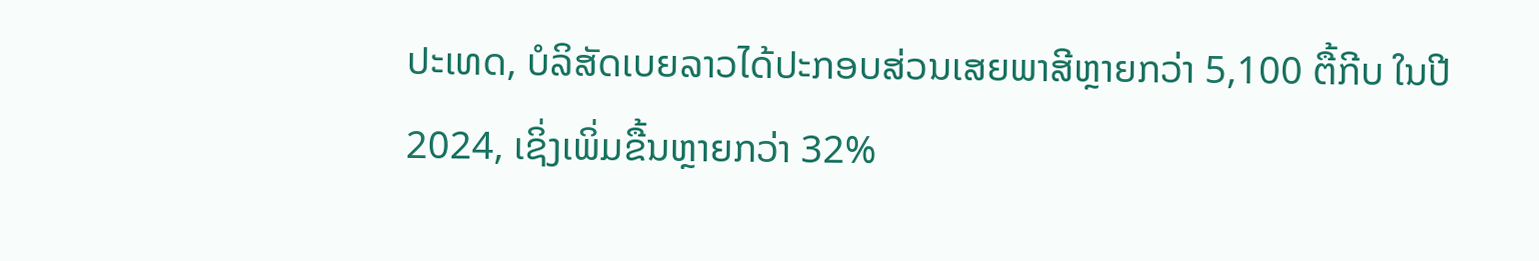ປະເທດ, ບໍລິສັດເບຍລາວໄດ້ປະກອບສ່ວນເສຍພາສີຫຼາຍກວ່າ 5,100 ຕື້ກີບ ໃນປີ 2024, ເຊິ່ງເພິ່ມຂື້ນຫຼາຍກວ່າ 32%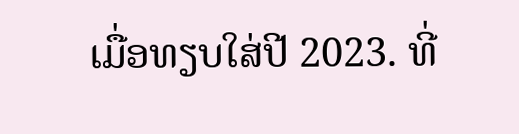ເມື່ອທຽບໃສ່ປີ 2023. ທີ່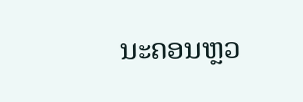ນະຄອນຫຼວ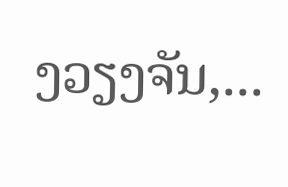ງວຽງຈັນ,...